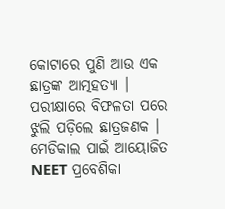କୋଟାରେ ପୁଣି ଆଉ ଏକ ଛାତ୍ରଙ୍କ ଆତ୍ମହତ୍ୟା । ପରୀକ୍ଷାରେ ବିଫଳତା ପରେ ଝୁଲି ପଡ଼ିଲେ ଛାତ୍ରଜଣକ । ମେଡିକାଲ ପାଇଁ ଆୟୋଜିତ NEET ପ୍ରବେଶିକା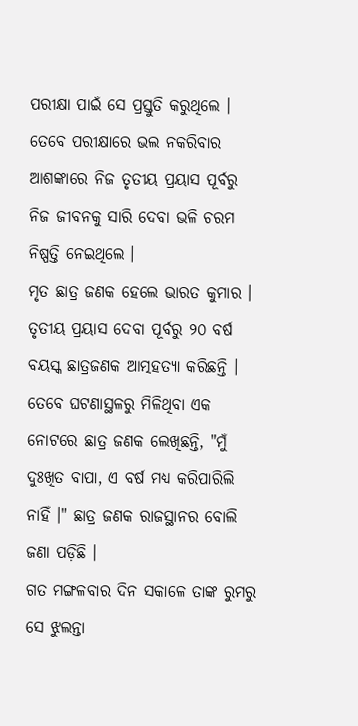ପରୀକ୍ଷା ପାଇଁ ସେ ପ୍ରସ୍ତୁତି କରୁଥିଲେ । ତେବେ ପରୀକ୍ଷାରେ ଭଲ ନକରିବାର ଆଶଙ୍କାରେ ନିଜ ତୃତୀୟ ପ୍ରୟାସ ପୂର୍ବରୁ ନିଜ ଜୀବନକୁ ସାରି ଦେବା ଭଳି ଚରମ ନିଷ୍ପତ୍ତି ନେଇଥିଲେ ।
ମୃତ ଛାତ୍ର ଜଣକ ହେଲେ ଭାରତ କୁମାର । ତୃତୀୟ ପ୍ରୟାସ ଦେବା ପୂର୍ବରୁ ୨୦ ବର୍ଷ ବୟସ୍କ ଛାତ୍ରଜଣକ ଆତ୍ମହତ୍ୟା କରିଛନ୍ତି । ତେବେ ଘଟଣାସ୍ଥଳରୁ ମିଳିଥିବା ଏକ ନୋଟରେ ଛାତ୍ର ଜଣକ ଲେଖିଛନ୍ତି, "ମୁଁ ଦୁଃଖିତ ବାପା, ଏ ବର୍ଷ ମଧ୍ୟ କରିପାରିଲି ନାହିଁ ।" ଛାତ୍ର ଜଣକ ରାଜସ୍ଥାନର ବୋଲି ଜଣା ପଡ଼ିଛି ।
ଗତ ମଙ୍ଗଳବାର ଦିନ ସକାଳେ ତାଙ୍କ ରୁମରୁ ସେ ଝୁଲନ୍ତା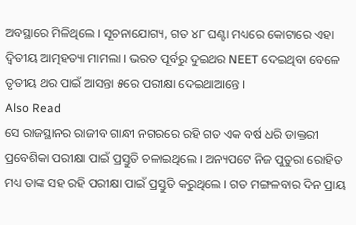ଅବସ୍ଥାରେ ମିଳିଥିଲେ । ସୂଚନାଯୋଗ୍ୟ, ଗତ ୪୮ ଘଣ୍ଟା ମଧ୍ୟରେ କୋଟାରେ ଏହା ଦ୍ୱିତୀୟ ଆତ୍ମହତ୍ୟା ମାମଲା । ଭରତ ପୂର୍ବରୁ ଦୁଇଥର NEET ଦେଇଥିବା ବେଳେ ତୃତୀୟ ଥର ପାଇଁ ଆସନ୍ତା ୫ରେ ପରୀକ୍ଷା ଦେଇଥାଆନ୍ତେ ।
Also Read
ସେ ରାଜସ୍ଥାନର ରାଜୀବ ଗାନ୍ଧୀ ନଗରରେ ରହି ଗତ ଏକ ବର୍ଷ ଧରି ଡାକ୍ତରୀ ପ୍ରବେଶିକା ପରୀକ୍ଷା ପାଇଁ ପ୍ରସ୍ତୁତି ଚଳାଇଥିଲେ । ଅନ୍ୟପଟେ ନିଜ ପୁତୁରା ରୋହିତ ମଧ୍ୟ ତାଙ୍କ ସହ ରହି ପରୀକ୍ଷା ପାଇଁ ପ୍ରସ୍ତୁତି କରୁଥିଲେ । ଗତ ମଙ୍ଗଳବାର ଦିନ ପ୍ରାୟ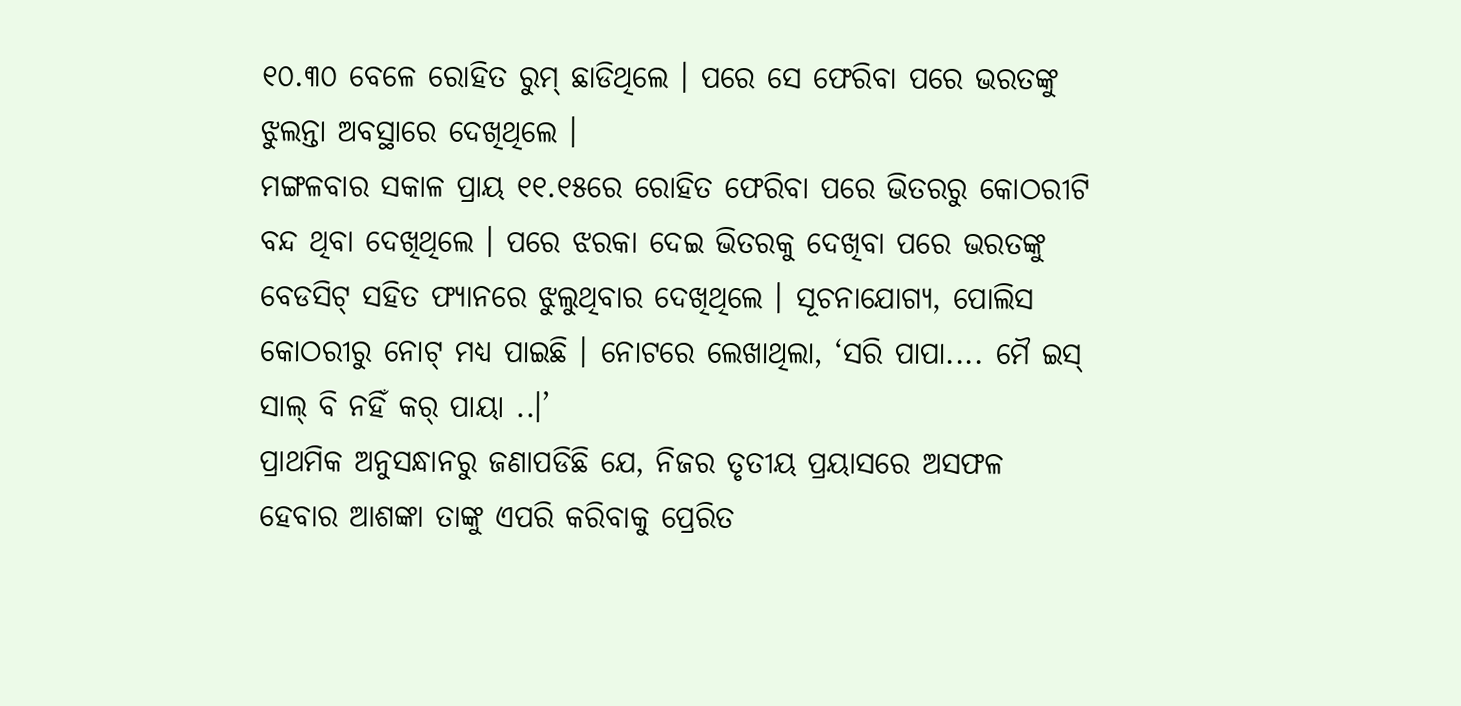୧୦.୩୦ ବେଳେ ରୋହିତ ରୁମ୍ ଛାଡିଥିଲେ । ପରେ ସେ ଫେରିବା ପରେ ଭରତଙ୍କୁ ଝୁଲନ୍ତା ଅବସ୍ଥାରେ ଦେଖିଥିଲେ ।
ମଙ୍ଗଳବାର ସକାଳ ପ୍ରାୟ ୧୧.୧୫ରେ ରୋହିତ ଫେରିବା ପରେ ଭିତରରୁ କୋଠରୀଟି ବନ୍ଦ ଥିବା ଦେଖିଥିଲେ । ପରେ ଝରକା ଦେଇ ଭିତରକୁ ଦେଖିବା ପରେ ଭରତଙ୍କୁ ବେଡସିଟ୍ ସହିତ ଫ୍ୟାନରେ ଝୁଲୁଥିବାର ଦେଖିଥିଲେ । ସୂଚନାଯୋଗ୍ୟ, ପୋଲିସ କୋଠରୀରୁ ନୋଟ୍ ମଧ୍ୟ ପାଇଛି । ନୋଟରେ ଲେଖାଥିଲା, ‘ସରି ପାପା.... ମୈ ଇସ୍ ସାଲ୍ ବି ନହିଁ କର୍ ପାୟା ..।’
ପ୍ରାଥମିକ ଅନୁସନ୍ଧାନରୁ ଜଣାପଡିଛି ଯେ, ନିଜର ତୃତୀୟ ପ୍ରୟାସରେ ଅସଫଳ ହେବାର ଆଶଙ୍କା ତାଙ୍କୁ ଏପରି କରିବାକୁ ପ୍ରେରିତ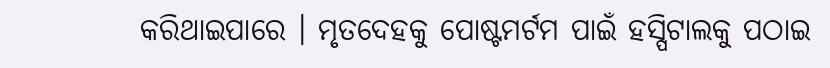କରିଥାଇପାରେ । ମୃତଦେହକୁ ପୋଷ୍ଟମର୍ଟମ ପାଇଁ ହସ୍ପିଟାଲକୁ ପଠାଇ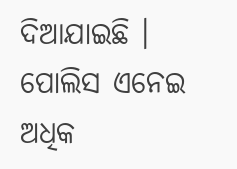ଦିଆଯାଇଛି । ପୋଲିସ ଏନେଇ ଅଧିକ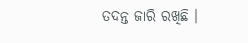ତଦନ୍ତ ଜାରି ରଖିଛି ।